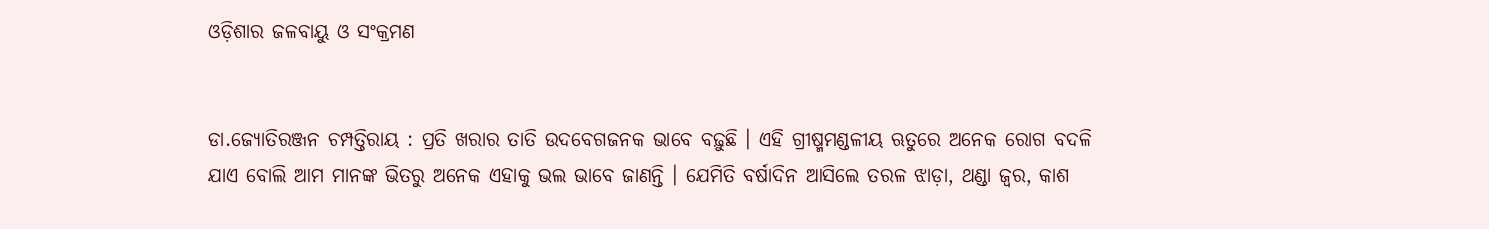ଓଡ଼ିଶାର ଜଳବାୟୁ ଓ ସଂକ୍ରମଣ


ଡା.ଜ୍ୟୋତିରଞ୍ଜନ ଚମ୍ପତ୍ତିରାୟ : ପ୍ରତି ଖରାର ତାତି ଉଦବେଗଜନକ ଭାବେ ବଢ଼ୁଛି । ଏହି ଗ୍ରୀଷ୍ମମଣ୍ଡଳୀୟ ଋତୁରେ ଅନେକ ରୋଗ ବଦଳି ଯାଏ ବୋଲି ଆମ ମାନଙ୍କ ଭିତରୁ ଅନେକ ଏହାକୁ ଭଲ ଭାବେ ଜାଣନ୍ତି । ଯେମିତି ବର୍ଷାଦିନ ଆସିଲେ ତରଳ ଝାଡ଼ା, ଥଣ୍ଡା ଜ୍ୱର, କାଶ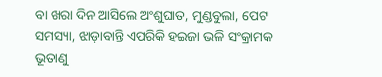ବା ଖରା ଦିନ ଆସିଲେ ଅଂଶୁଘାତ, ମୁଣ୍ଡବୁଲା, ପେଟ ସମସ୍ୟା, ଝାଡ଼ାବାନ୍ତି ଏପରିକି ହଇଜା ଭଳି ସଂକ୍ରାମକ ଭୂତାଣୁ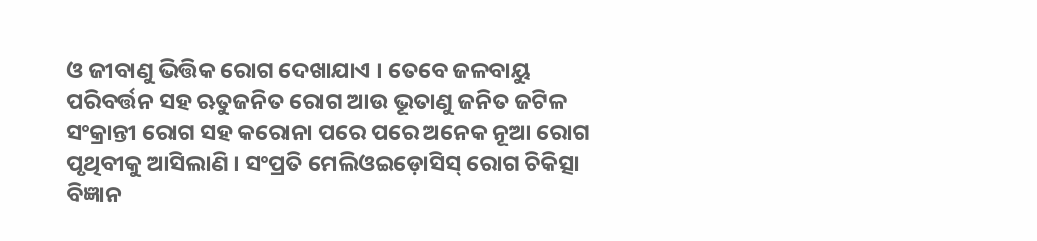ଓ ଜୀବାଣୁ ଭିତ୍ତିକ ରୋଗ ଦେଖାଯାଏ । ତେବେ ଜଳବାୟୁ ପରିବର୍ତ୍ତନ ସହ ଋତୁଜନିତ ରୋଗ ଆଉ ଭୂତାଣୁ ଜନିତ ଜଟିଳ ସଂକ୍ରାନ୍ତୀ ରୋଗ ସହ କରୋନା ପରେ ପରେ ଅନେକ ନୂଆ ରୋଗ ପୃଥିବୀକୁ ଆସିଲାଣି । ସଂପ୍ରତି ମେଲିଓଇଡ଼ୋସିସ୍ ରୋଗ ଚିକିତ୍ସା ବିଜ୍ଞାନ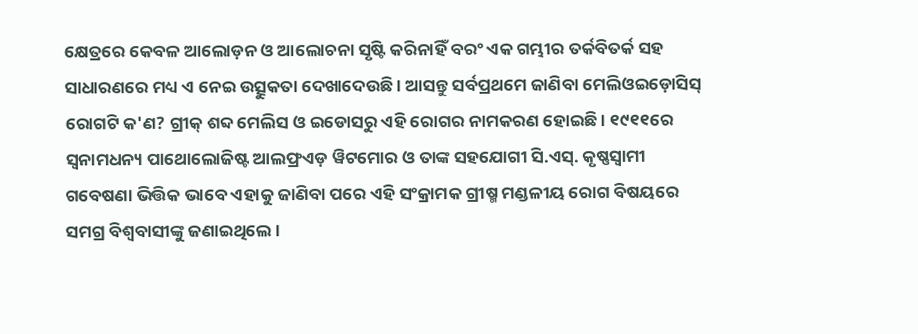କ୍ଷେତ୍ରରେ କେବଳ ଆଲୋଡ଼ନ ଓ ଆଲୋଚନା ସୃଷ୍ଟି କରିନାହିଁ ବରଂ ଏକ ଗମ୍ଭୀର ତର୍କବିତର୍କ ସହ ସାଧାରଣରେ ମଧ୍ୟ ଏ ନେଇ ଉତ୍ସୁକତା ଦେଖାଦେଉଛି । ଆସନ୍ତୁ ସର୍ବପ୍ରଥମେ ଜାଣିବା ମେଲିଓଇଡ଼ୋସିସ୍ ରୋଗଟି କ'ଣ? ଗ୍ରୀକ୍ ଶବ୍ଦ ମେଲିସ ଓ ଇଡୋସରୁ ଏହି ରୋଗର ନାମକରଣ ହୋଇଛି । ୧୯୧୧ରେ ସ୍ୱନାମଧନ୍ୟ ପାଥୋଲୋଜିଷ୍ଟ ଆଲଫ୍ରଏଡ଼ ୱିଟମୋର ଓ ତାଙ୍କ ସହଯୋଗୀ ସି.ଏସ୍. କୃଷ୍ଣସ୍ୱାମୀ ଗବେଷଣା ଭିତ୍ତିକ ଭାବେ ଏହାକୁ ଜାଣିବା ପରେ ଏହି ସଂକ୍ରାମକ ଗ୍ରୀଷ୍ମ ମଣ୍ଡଳୀୟ ରୋଗ ବିଷୟରେ ସମଗ୍ର ବିଶ୍ୱବାସୀଙ୍କୁ ଜଣାଇଥିଲେ ।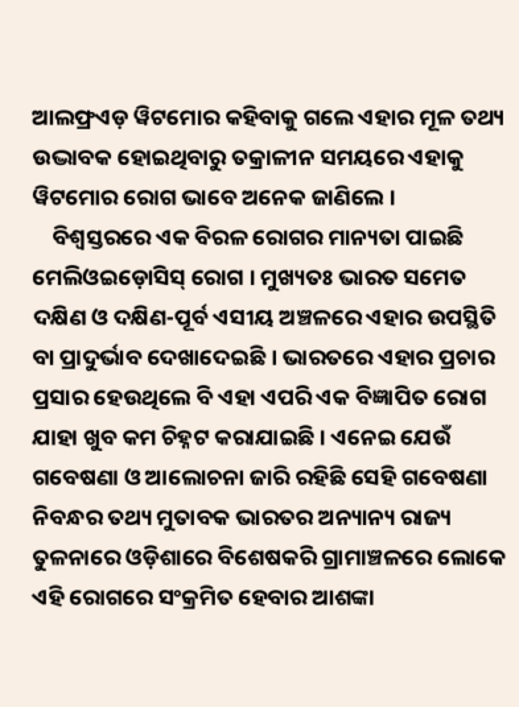ଆଲଫ୍ରଏଡ଼ ୱିଟମୋର କହିବାକୁ ଗଲେ ଏହାର ମୂଳ ତଥ୍ୟ ଉଦ୍ଭାବକ ହୋଇଥିବାରୁ ତକ୍ରାଳୀନ ସମୟରେ ଏହାକୁ ୱିଟମୋର ରୋଗ ଭାବେ ଅନେକ ଜାଣିଲେ ।
    ବିଶ୍ୱସ୍ତରରେ ଏକ ବିରଳ ରୋଗର ମାନ୍ୟତା ପାଇଛି ମେଲିଓଇଡ଼ୋସିସ୍ ରୋଗ । ମୁଖ୍ୟତଃ ଭାରତ ସମେତ ଦକ୍ଷିଣ ଓ ଦକ୍ଷିଣ-ପୂର୍ବ ଏସୀୟ ଅଞ୍ଚଳରେ ଏହାର ଉପସ୍ଥିତି ବା ପ୍ରାଦୁର୍ଭାବ ଦେଖାଦେଇଛି । ଭାରତରେ ଏହାର ପ୍ରଚାର ପ୍ରସାର ହେଉଥିଲେ ବି ଏହା ଏପରି ଏକ ବିଜ୍ଞାପିତ ରୋଗ ଯାହା ଖୁବ କମ ଚିହ୍ନଟ କରାଯାଇଛି । ଏନେଇ ଯେଉଁ ଗବେଷଣା ଓ ଆଲୋଚନା ଜାରି ରହିଛି ସେହି ଗବେଷଣା ନିବନ୍ଧର ତଥ୍ୟ ମୁତାବକ ଭାରତର ଅନ୍ୟାନ୍ୟ ରାଜ୍ୟ ତୁଳନାରେ ଓଡ଼ିଶାରେ ବିଶେଷକରି ଗ୍ରାମାଞ୍ଚଳରେ ଲୋକେ ଏହି ରୋଗରେ ସଂକ୍ରମିତ ହେବାର ଆଶଙ୍କା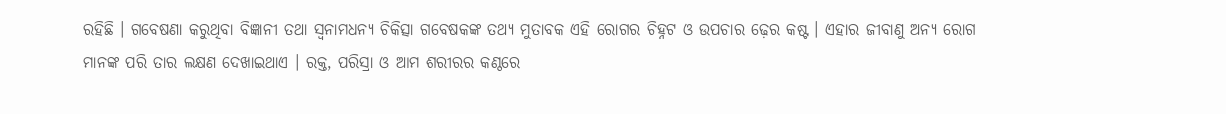ରହିଛି । ଗବେଷଣା କରୁଥିବା ବିଜ୍ଞାନୀ ତଥା ସ୍ୱନାମଧନ୍ୟ ଚିକିତ୍ସା ଗବେଷକଙ୍କ ତଥ୍ୟ ମୁତାବକ ଏହି ରୋଗର ଚିହ୍ନଟ ଓ ଉପଚାର ଢ଼େର କଷ୍ଟ । ଏହାର ଜୀବାଣୁ ଅନ୍ୟ ରୋଗ ମାନଙ୍କ ପରି ତାର ଲକ୍ଷଣ ଦେଖାଇଥାଏ । ରକ୍ତ, ପରିସ୍ରା ଓ ଆମ ଶରୀରର କଣ୍ଠରେ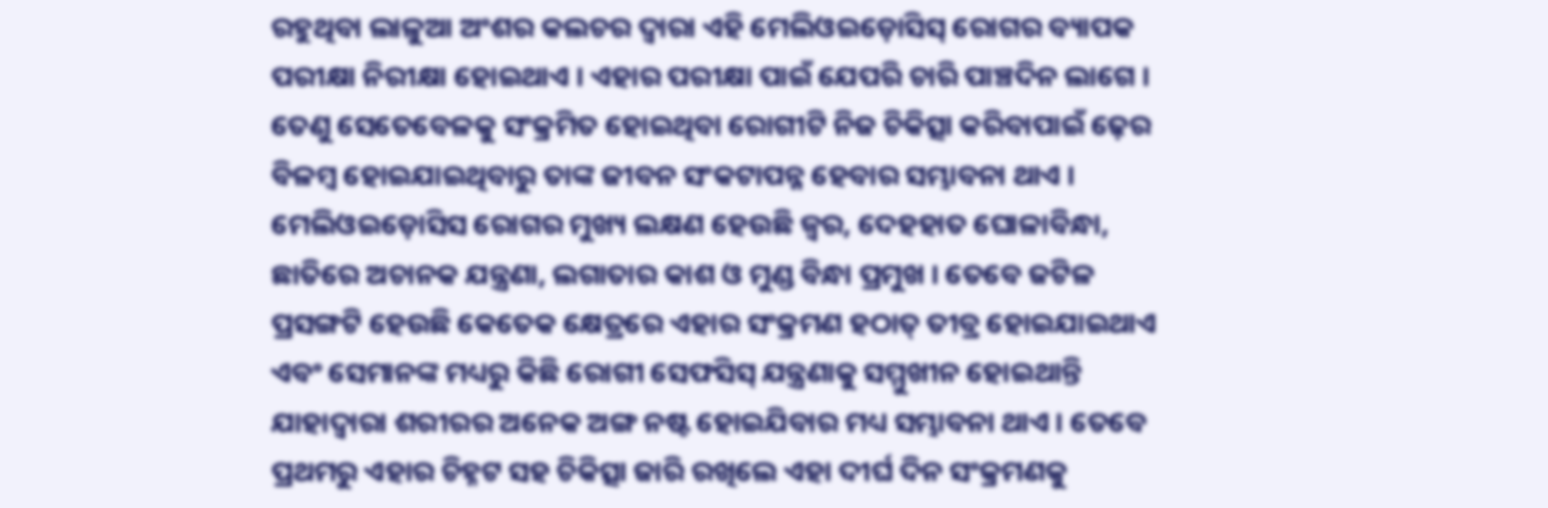ରହୁଥିବା ଲାଳୁଆ ଅଂଶର କଲଚର ଦ୍ୱାରା ଏହି ମେଲିଓଇଡ଼ୋସିସ୍ ରୋଗର ବ୍ୟାପକ ପରୀକ୍ଷା ନିରୀକ୍ଷା ହୋଇଥାଏ । ଏହାର ପରୀକ୍ଷା ପାଇଁ ଯେପରି ଚାରି ପାଞ୍ଚଦିନ ଲାଗେ । ତେଣୁ ସେତେବେଳକୁ ସଂକ୍ରମିତ ହୋଇଥିବା ରୋଗୀଟି ନିଜ ଚିକିତ୍ସା କରିବାପାଇଁ ଢ଼େର ବିଳମ୍ବ ହୋଇଯାଇଥିବାରୁ ତାଙ୍କ ଜୀବନ ସଂକଟାପନ୍ନ ହେବାର ସମ୍ଭାବନା ଥାଏ । ମେଲିଓଇଡ଼ୋସିସ ରୋଗର ମୁଖ୍ୟ ଲକ୍ଷଣ ହେଉଛି ଜ୍ୱର, ଦେହହାତ ଘୋଳାବିନ୍ଧା, ଛାତିରେ ଅଚାନକ ଯନ୍ତ୍ରଣା, ଲଗାତାର କାଶ ଓ ମୁଣ୍ଡ ବିନ୍ଧା ପ୍ରମୁଖ । ତେବେ ଜଟିଳ ପ୍ରସଙ୍ଗଟି ହେଉଛି କେତେକ କ୍ଷେତ୍ରରେ ଏହାର ସଂକ୍ରମଣ ହଠାତ୍ ତୀବ୍ର ହୋଇଯାଇଥାଏ ଏବଂ ସେମାନଙ୍କ ମଧ୍ୟରୁ କିଛି ରୋଗୀ ସେଫସିସ୍ ଯନ୍ତ୍ରଣାକୁ ସମ୍ମୁଖୀନ ହୋଇଥାନ୍ତି ଯାହାଦ୍ୱାରା ଶରୀରର ଅନେକ ଅଙ୍ଗ ନଷ୍ଟ ହୋଇଯିବାର ମଧ୍ୟ ସମ୍ଭାବନା ଥାଏ । ତେବେ ପ୍ରଥମରୁ ଏହାର ଚିହ୍ନଟ ସହ ଚିକିତ୍ସା ଜାରି ରଖିଲେ ଏହା ଦୀର୍ଘ ଦିନ ସଂକ୍ରମଣକୁ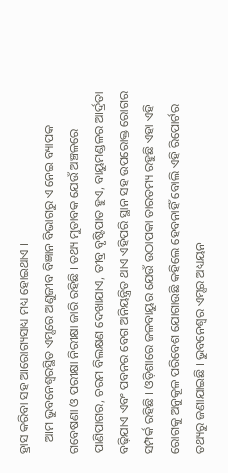ହ୍ରାସ କରିବା ସହ ଆରୋଗ୍ୟସାଧ୍ୟ ମଧ୍ୟ ହୋଇଥାଏ ।
    ଆମ ଭୁବନେଶ୍ୱରସ୍ଥିତ ଏମ୍ସରେ ଅଣୁଜୀବ ବିଜ୍ଞାନ ବିଭାଗରୁ ଏ ନେଇ ବ୍ୟାପକ ଗବେଷଣା ଓ ପରୀକ୍ଷା ନିରୀକ୍ଷା ଜାରି ରହିଛି । ତଥ୍ୟ ମୁତାବକ ଯେଉଁ ଅଞ୍ଚଳରେ ପାଣିପାଗର, ଚରମ ବିଲକ୍ଷଣ ଦେଖାଯାଏ, ତୀବ୍ର ବୃଷ୍ଟିପାତ ହୁଏ, ବାୟୁମଣ୍ଡଳର ଆର୍ଦ୍ରତା ବଢ଼ିଯାଏ ଏବଂ ପବନର ବେଗ ଅନିୟନ୍ତ୍ରିତ ଥାଏ ଏହିପରି ସ୍ଥାନ ସହ ଉପରୋକ୍ତ ରୋଗର ସମ୍ପର୍କ ରହିଛି । ଓଡ଼ିଶାରେ ଜଳବାୟୁର ଯେଉଁ ଉଠାପକା ତାରତମ୍ୟ ରହୁଛି ଏହା ଏହି ରୋଗକୁ ଅନୁକୂଳ ପରିବେଶ ଯୋଗାଉଛି କହିଲେ ହେବନାହିଁ ବୋଲି ଏହି ରିପୋର୍ଟର ତଥ୍ୟରୁ ଜଣାଯାଇଛି । ଭୁବନେଶ୍ୱର ଏମ୍ସର ଅଧ୍ୟୟନ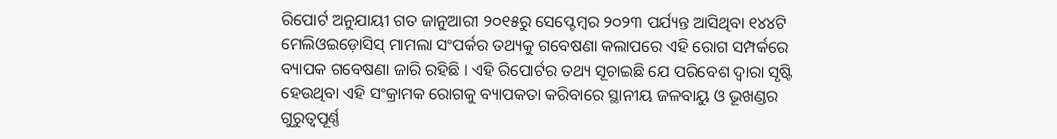ରିପୋର୍ଟ ଅନୁଯାୟୀ ଗତ ଜାନୁଆରୀ ୨୦୧୫ରୁ ସେପ୍ଟେମ୍ବର ୨୦୨୩ ପର୍ଯ୍ୟନ୍ତ ଆସିଥିବା ୧୪୪ଟି ମେଲିଓଇଡ଼ୋସିସ୍ ମାମଲା ସଂପର୍କର ତଥ୍ୟକୁ ଗବେଷଣା କଲାପରେ ଏହି ରୋଗ ସମ୍ପର୍କରେ ବ୍ୟାପକ ଗବେଷଣା ଜାରି ରହିଛି । ଏହି ରିପୋର୍ଟର ତଥ୍ୟ ସୂଚାଇଛି ଯେ ପରିବେଶ ଦ୍ୱାରା ସୃଷ୍ଟି ହେଉଥିବା ଏହି ସଂକ୍ରାମକ ରୋଗକୁ ବ୍ୟାପକତା କରିବାରେ ସ୍ଥାନୀୟ ଜଳବାୟୁ ଓ ଭୂଖଣ୍ଡର ଗୁରୁତ୍ୱପୂର୍ଣ୍ଣ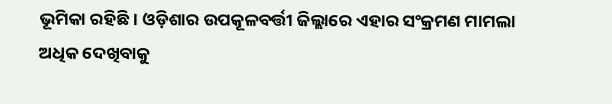ଭୂମିକା ରହିଛି । ଓଡ଼ିଶାର ଉପକୂଳବର୍ତ୍ତୀ ଜିଲ୍ଲାରେ ଏହାର ସଂକ୍ରମଣ ମାମଲା ଅଧିକ ଦେଖିବାକୁ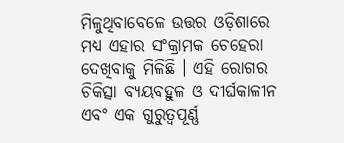ମିଳୁଥିବାବେଳେ ଉତ୍ତର ଓଡ଼ିଶାରେ ମଧ୍ୟ ଏହାର ସଂକ୍ରାମକ ଚେହେରା ଦେଖିବାକୁ ମିଳିଛି । ଏହି ରୋଗର ଚିକିତ୍ସା ବ୍ୟୟବହୁଳ ଓ ଦୀର୍ଘକାଳୀନ ଏବଂ ଏକ ଗୁରୁତ୍ୱପୂର୍ଣ୍ଣ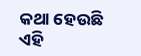କଥା ହେଉଛି ଏହି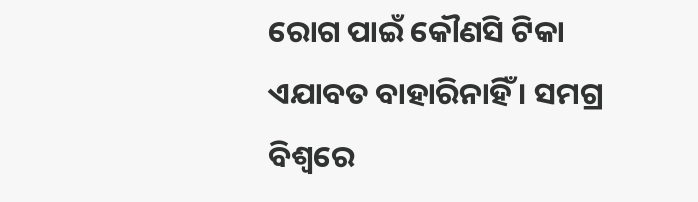ରୋଗ ପାଇଁ କୌଣସି ଟିକା ଏଯାବତ ବାହାରିନାହିଁ । ସମଗ୍ର ବିଶ୍ୱରେ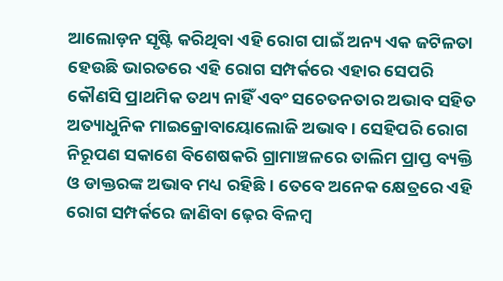ଆଲୋଡ଼ନ ସୃଷ୍ଟି କରିଥିବା ଏହି ରୋଗ ପାଇଁ ଅନ୍ୟ ଏକ ଜଟିଳତା ହେଉଛି ଭାରତରେ ଏହି ରୋଗ ସମ୍ପର୍କରେ ଏହାର ସେପରି କୌଣସି ପ୍ରାଥମିକ ତଥ୍ୟ ନାହିଁ ଏବଂ ସଚେତନତାର ଅଭାବ ସହିତ ଅତ୍ୟାଧୁନିକ ମାଇକ୍ରୋବାୟୋଲୋଜି ଅଭାବ । ସେହିପରି ରୋଗ ନିରୂପଣ ସକାଶେ ବିଶେଷକରି ଗ୍ରାମାଞ୍ଚଳରେ ତାଲିମ ପ୍ରାପ୍ତ ବ୍ୟକ୍ତି ଓ ଡାକ୍ତରଙ୍କ ଅଭାବ ମଧ୍ୟ ରହିଛି । ତେବେ ଅନେକ କ୍ଷେତ୍ରରେ ଏହି ରୋଗ ସମ୍ପର୍କରେ ଜାଣିବା ଢ଼େର ବିଳମ୍ବ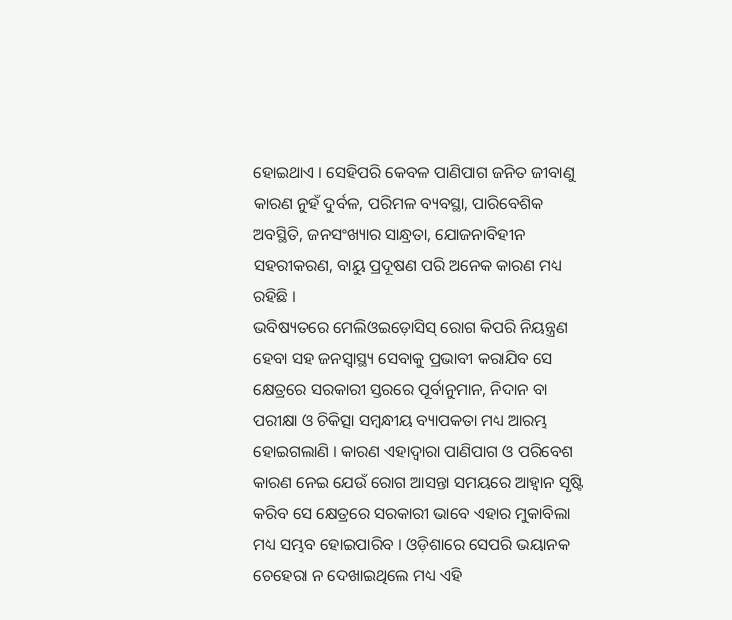ହୋଇଥାଏ । ସେହିପରି କେବଳ ପାଣିପାଗ ଜନିତ ଜୀବାଣୁ କାରଣ ନୁହଁ ଦୁର୍ବଳ, ପରିମଳ ବ୍ୟବସ୍ଥା, ପାରିବେଶିକ ଅବସ୍ଥିତି, ଜନସଂଖ୍ୟାର ସାନ୍ଧ୍ରତା, ଯୋଜନାବିହୀନ ସହରୀକରଣ, ବାୟୁ ପ୍ରଦୂଷଣ ପରି ଅନେକ କାରଣ ମଧ୍ୟ ରହିଛି ।
ଭବିଷ୍ୟତରେ ମେଲିଓଇଡ଼ୋସିସ୍ ରୋଗ କିପରି ନିୟନ୍ତ୍ରଣ ହେବା ସହ ଜନସ୍ୱାସ୍ଥ୍ୟ ସେବାକୁ ପ୍ରଭାବୀ କରାଯିବ ସେ କ୍ଷେତ୍ରରେ ସରକାରୀ ସ୍ତରରେ ପୂର୍ବାନୁମାନ, ନିଦାନ ବା ପରୀକ୍ଷା ଓ ଚିକିତ୍ସା ସମ୍ବନ୍ଧୀୟ ବ୍ୟାପକତା ମଧ୍ୟ ଆରମ୍ଭ ହୋଇଗଲାଣି । କାରଣ ଏହାଦ୍ୱାରା ପାଣିପାଗ ଓ ପରିବେଶ କାରଣ ନେଇ ଯେଉଁ ରୋଗ ଆସନ୍ତା ସମୟରେ ଆହ୍ୱାନ ସୃଷ୍ଟି କରିବ ସେ କ୍ଷେତ୍ରରେ ସରକାରୀ ଭାବେ ଏହାର ମୁକାବିଲା ମଧ୍ୟ ସମ୍ଭବ ହୋଇପାରିବ । ଓଡ଼ିଶାରେ ସେପରି ଭୟାନକ ଚେହେରା ନ ଦେଖାଇଥିଲେ ମଧ୍ୟ ଏହି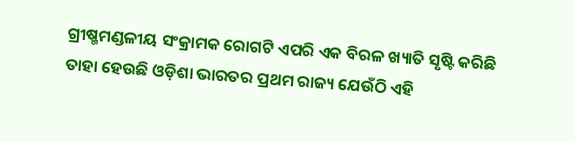ଗ୍ରୀଷ୍ମମଣ୍ଡଳୀୟ ସଂକ୍ରାମକ ରୋଗଟି ଏପରି ଏକ ବିରଳ ଖ୍ୟାତି ସୃଷ୍ଟି କରିଛି ତାହା ହେଉଛି ଓଡ଼ିଶା ଭାରତର ପ୍ରଥମ ରାଜ୍ୟ ଯେଉଁଠି ଏହି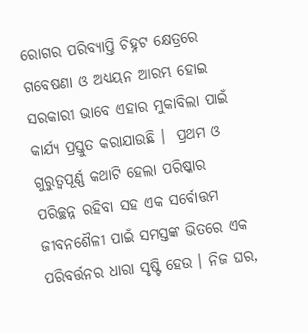ରୋଗର ପରିବ୍ୟାପ୍ତି ଚିହ୍ନଟ କ୍ଷେତ୍ରରେ ଗବେଷଣା ଓ ଅଧ୍ୟୟନ ଆରମ୍ଭ ହୋଇ ସରକାରୀ ଭାବେ ଏହାର ମୁକାବିଲା ପାଇଁ କାର୍ଯ୍ୟ ପ୍ରସ୍ତୁତ କରାଯାଉଛି ।  ପ୍ରଥମ ଓ ଗୁରୁତ୍ୱପୂର୍ଣ୍ଣ କଥାଟି ହେଲା ପରିଷ୍କାର ପରିଚ୍ଛନ୍ନ ରହିବା ସହ ଏକ ସର୍ବୋତ୍ତମ ଜୀବନଶୈଳୀ ପାଇଁ ସମସ୍ତଙ୍କ ଭିତରେ ଏକ ପରିବର୍ତ୍ତନର ଧାରା ସୃଷ୍ଟି ହେଉ । ନିଜ ଘର,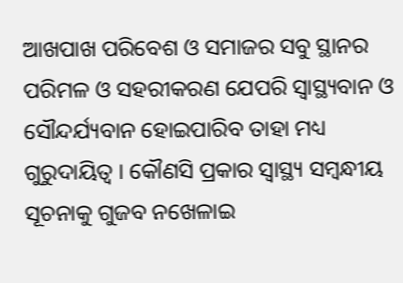ଆଖପାଖ ପରିବେଶ ଓ ସମାଜର ସବୁ ସ୍ଥାନର ପରିମଳ ଓ ସହରୀକରଣ ଯେପରି ସ୍ୱାସ୍ଥ୍ୟବାନ ଓ ସୌନ୍ଦର୍ଯ୍ୟବାନ ହୋଇପାରିବ ତାହା ମଧ୍ୟ ଗୁରୁଦାୟିତ୍ୱ । କୌଣସି ପ୍ରକାର ସ୍ୱାସ୍ଥ୍ୟ ସମ୍ବନ୍ଧୀୟ ସୂଚନାକୁ ଗୁଜବ ନଖେଳାଇ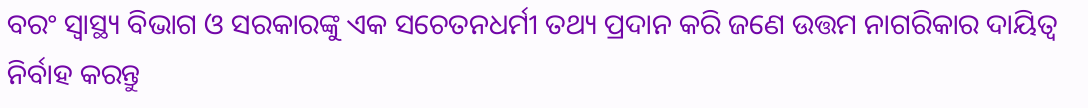ବରଂ ସ୍ୱାସ୍ଥ୍ୟ ବିଭାଗ ଓ ସରକାରଙ୍କୁ ଏକ ସଚେତନଧର୍ମୀ ତଥ୍ୟ ପ୍ରଦାନ କରି ଜଣେ ଉତ୍ତମ ନାଗରିକାର ଦାୟିତ୍ୱ ନିର୍ବାହ କରନ୍ତୁ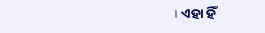। ଏହା ହିଁ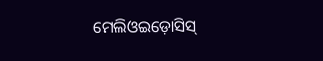ମେଲିଓଇଡ଼ୋସିସ୍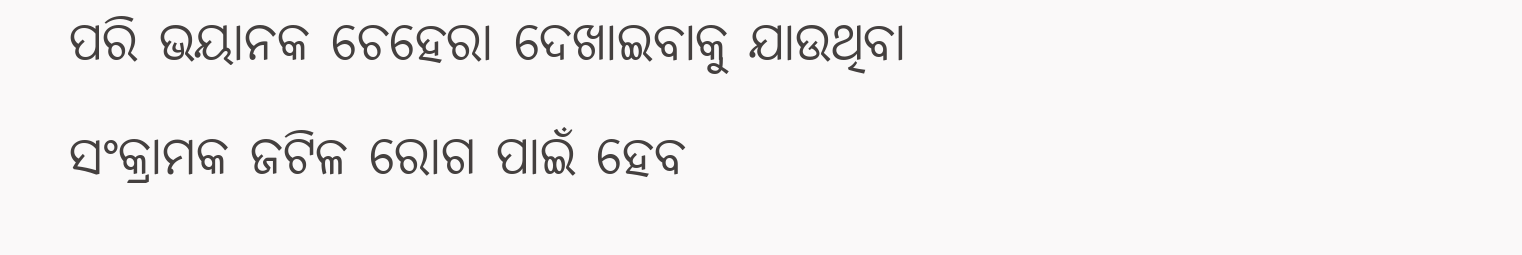ପରି ଭୟାନକ ଚେହେରା ଦେଖାଇବାକୁ ଯାଉଥିବା ସଂକ୍ରାମକ ଜଟିଳ ରୋଗ ପାଇଁ ହେବ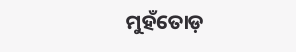ମୁହଁତୋଡ଼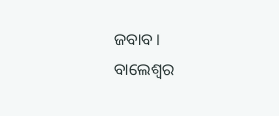ଜବାବ ।
ବାଲେଶ୍ୱର